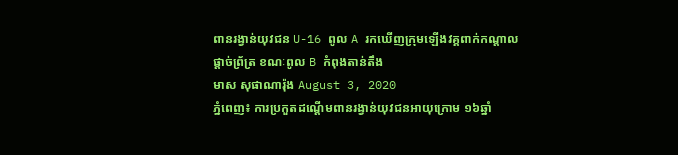ពានរង្វាន់យុវជន U-16 ពូល A រកឃើញក្រុមឡើងវគ្គពាក់កណ្ដាលផ្ដាច់ព្រ័ត្រ ខណៈពូល B កំពុងតាន់តឹង
មាស សុផាណារ៉ុង August 3, 2020
ភ្នំពេញ៖ ការប្រកួតដណ្ដើមពានរង្វាន់យុវជនអាយុក្រោម ១៦ឆ្នាំ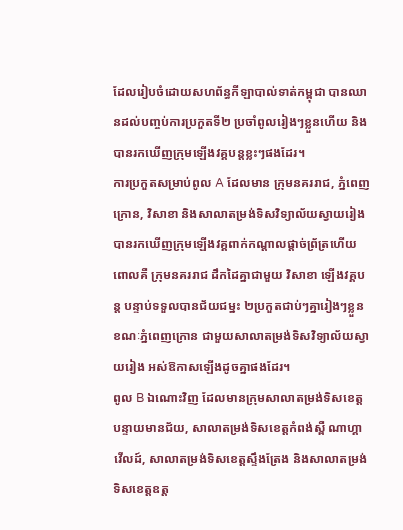ដែលរៀបចំដោយសហព័ន្ធកីឡាបាល់ទាត់កម្ពុជា បានឈានដល់បញ្ចប់ការប្រកួតទី២ ប្រចាំពូលរៀងៗខ្លួនហើយ និងបានរកឃើញក្រុមឡើងវគ្គបន្តខ្លះៗផងដែរ។
ការប្រកួតសម្រាប់ពូល A ដែលមាន ក្រុមនគររាជ, ភ្នំពេញក្រោន, វិសាខា និងសាលាតម្រង់ទិសវិទ្យាល័យស្វាយរៀង បានរកឃើញក្រុមឡើងវគ្គពាក់កណ្ដាលផ្ដាច់ព្រ័ត្រហើយ ពោលគឺ ក្រុមនគររាជ ដឹកដៃគ្នាជាមួយ វិសាខា ឡើងវគ្គបន្ត បន្ទាប់ទទួលបានជ័យជម្នះ ២ប្រកួតជាប់ៗគ្នារៀងៗខ្លួន ខណៈភ្នំពេញក្រោន ជាមួយសាលាតម្រង់ទិសវិទ្យាល័យស្វាយរៀង អស់ឱកាសឡើងដូចគ្នាផងដែរ។
ពូល B ឯណោះវិញ ដែលមានក្រុមសាលាតម្រង់ទិសខេត្តបន្ទាយមានជ័យ, សាលាតម្រង់ទិសខេត្តកំពង់ស្ពឺ ណាហ្គាវើលដ៍, សាលាតម្រង់ទិសខេត្តស្ទឹងត្រែង និងសាលាតម្រង់ទិសខេត្តឧត្ត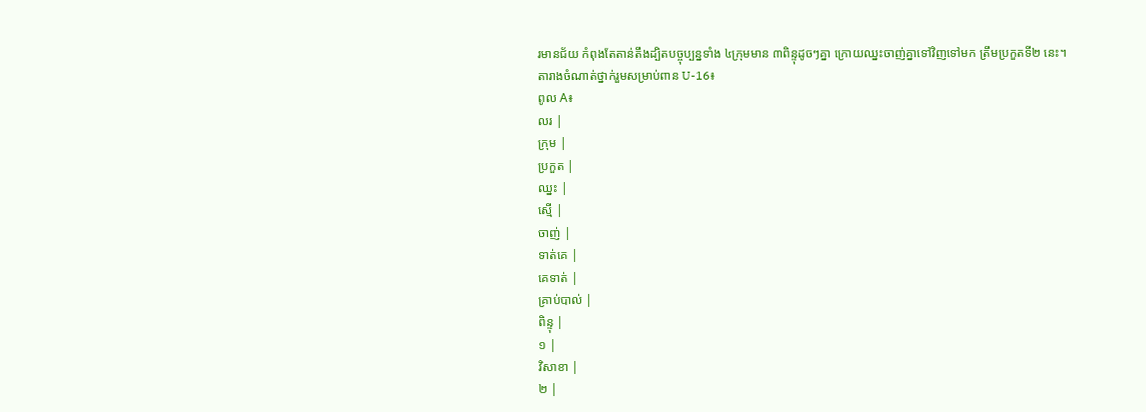រមានជ័យ កំពុងតែតាន់តឹងដ្បិតបច្ចុប្បន្នទាំង ៤ក្រុមមាន ៣ពិន្ទុដូចៗគ្នា ក្រោយឈ្នះចាញ់គ្នាទៅវិញទៅមក ត្រឹមប្រកួតទី២ នេះ។
តារាងចំណាត់ថ្នាក់រួមសម្រាប់ពាន U-16៖
ពូល A៖
លរ |
ក្រុម |
ប្រកួត |
ឈ្នះ |
ស្មើ |
ចាញ់ |
ទាត់គេ |
គេទាត់ |
គ្រាប់បាល់ |
ពិន្ទុ |
១ |
វិសាខា |
២ |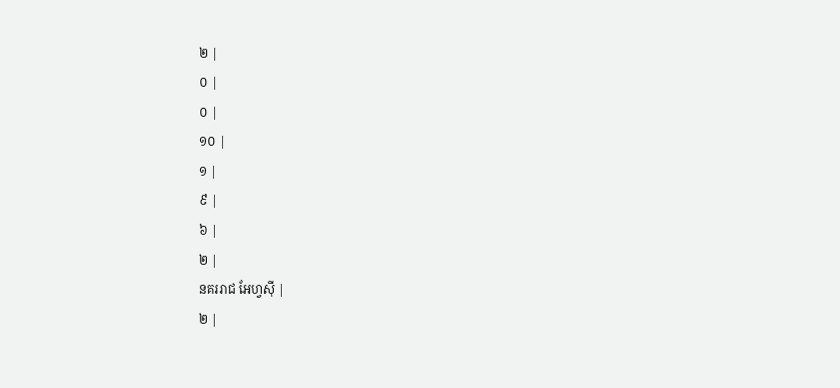២ |
០ |
០ |
១០ |
១ |
៩ |
៦ |
២ |
នគររាជ អែហ្វស៊ី |
២ |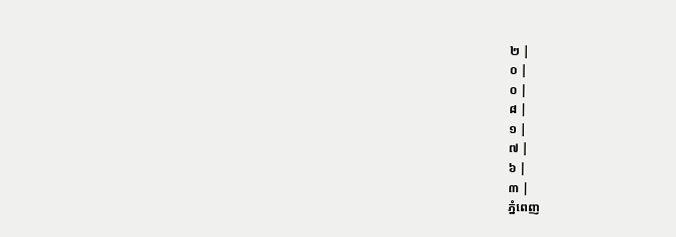២ |
០ |
០ |
៨ |
១ |
៧ |
៦ |
៣ |
ភ្នំពេញ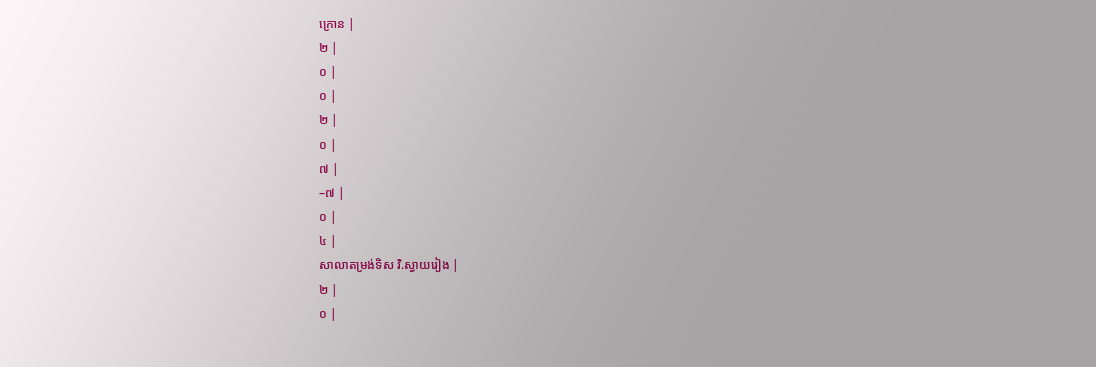ក្រោន |
២ |
០ |
០ |
២ |
០ |
៧ |
–៧ |
០ |
៤ |
សាលាតម្រង់ទិស វិ.ស្វាយរៀង |
២ |
០ |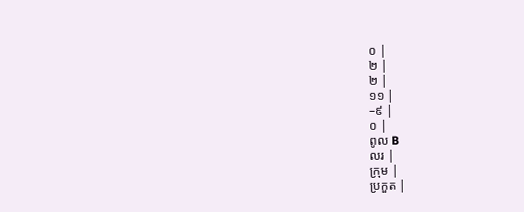០ |
២ |
២ |
១១ |
–៩ |
០ |
ពូល B
លរ |
ក្រុម |
ប្រកួត |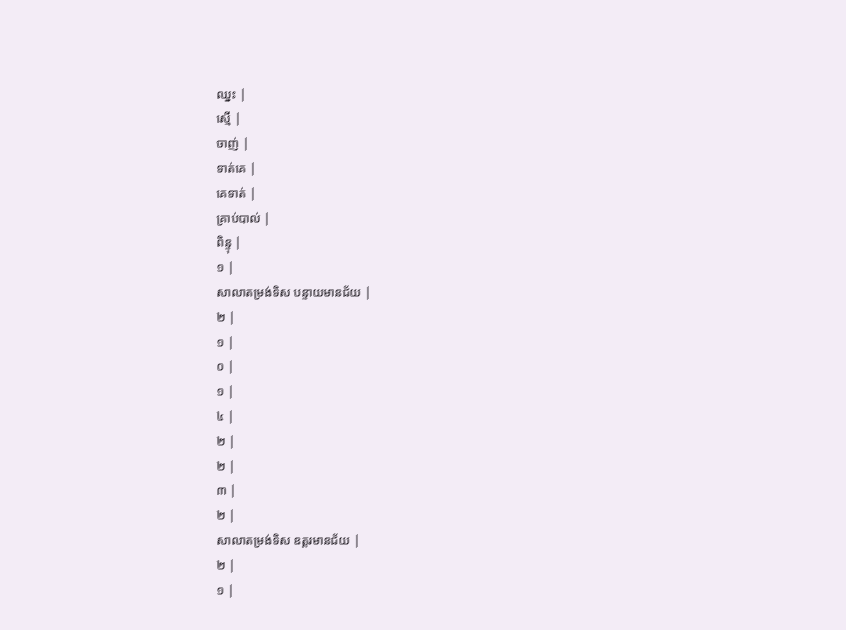ឈ្នះ |
ស្មើ |
ចាញ់ |
ទាត់គេ |
គេទាត់ |
គ្រាប់បាល់ |
ពិន្ទុ |
១ |
សាលាតម្រង់ទិស បន្ទាយមានជ័យ |
២ |
១ |
០ |
១ |
៤ |
២ |
២ |
៣ |
២ |
សាលាតម្រង់ទិស ឧត្តរមានជ័យ |
២ |
១ |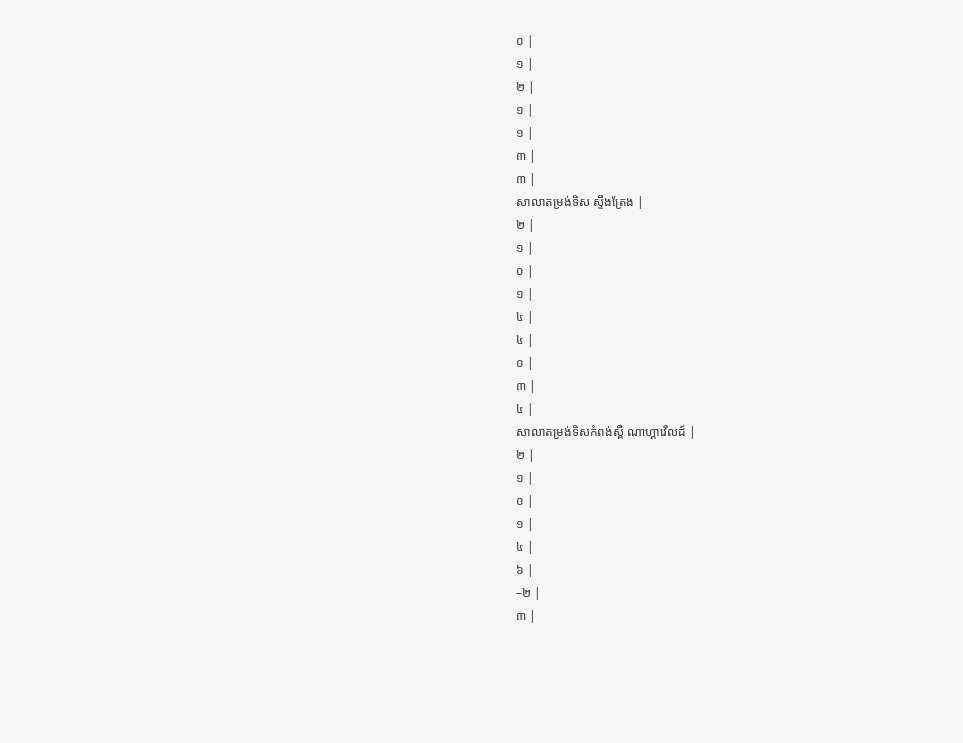០ |
១ |
២ |
១ |
១ |
៣ |
៣ |
សាលាតម្រង់ទិស ស្ទឹងត្រែង |
២ |
១ |
០ |
១ |
៤ |
៤ |
០ |
៣ |
៤ |
សាលាតម្រង់ទិសកំពង់ស្ពឺ ណាហ្គាវើលដ៍ |
២ |
១ |
០ |
១ |
៤ |
៦ |
–២ |
៣ |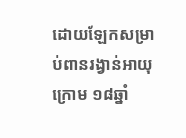ដោយឡែកសម្រាប់ពានរង្វាន់អាយុក្រោម ១៨ឆ្នាំ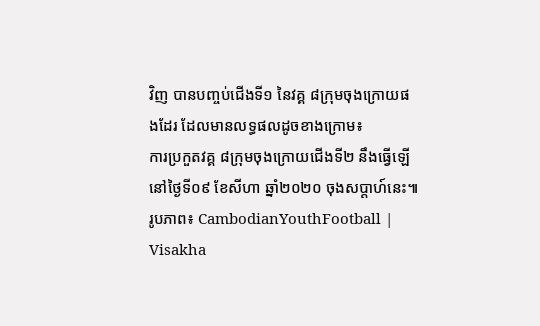វិញ បានបញ្ចប់ជើងទី១ នៃវគ្គ ៨ក្រុមចុងក្រោយផងដែរ ដែលមានលទ្ធផលដូចខាងក្រោម៖
ការប្រកួតវគ្គ ៨ក្រុមចុងក្រោយជើងទី២ នឹងធ្វើឡើនៅថ្ងៃទី០៩ ខែសីហា ឆ្នាំ២០២០ ចុងសប្ដាហ៍នេះ៕
រូបភាព៖ CambodianYouthFootball | Visakha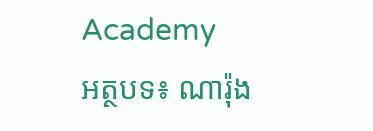Academy
អត្ថបទ៖ ណារ៉ុង